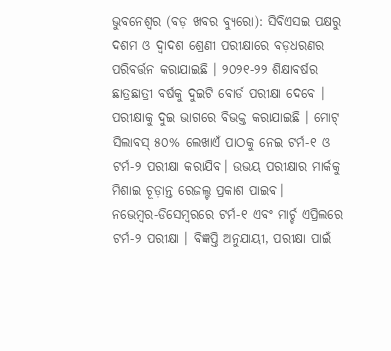ଭୁବନେଶ୍ୱର (ବଡ଼ ଖବର ବ୍ୟୁରୋ): ସିବିଏସଇ ପକ୍ଷରୁ ଦଶମ ଓ ଦ୍ୱାଦଶ ଶ୍ରେଣୀ ପରୀକ୍ଷାରେ ବଡ଼ଧରଣର ପରିବର୍ତ୍ତନ କରାଯାଇଛି । ୨୦୨୧-୨୨ ଶିକ୍ଷାବର୍ଷର ଛାତ୍ରଛାତ୍ରୀ ବର୍ଷକୁ ଦୁଇଟି ବୋର୍ଡ ପରୀକ୍ଷା ଦେବେ । ପରୀକ୍ଷାକୁ ଦୁଇ ଭାଗରେ ବିଭକ୍ତ କରାଯାଇଛି । ମୋଟ୍ ସିଲାବସ୍ ୫୦% ଲେଖାଏଁ ପାଠକୁ ନେଇ ଟର୍ମ-୧ ଓ ଟର୍ମ-୨ ପରୀକ୍ଷା କରାଯିବ। ଉଭୟ ପରୀକ୍ଷାର ମାର୍କକୁ ମିଶାଇ ଚୂଡ଼ାନ୍ତ ରେଜଲ୍ଟ ପ୍ରକାଶ ପାଇବ।
ନଭେମ୍ବର-ଡିସେମ୍ବରରେ ଟର୍ମ-୧ ଏବଂ ମାର୍ଚ୍ଚ ଏପ୍ରିଲରେ ଟର୍ମ-୨ ପରୀକ୍ଷା । ବିଜ୍ଞପ୍ତି ଅନୁଯାୟୀ, ପରୀକ୍ଷା ପାଇଁ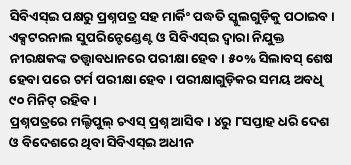ସିବିଏସ୍ଇ ପକ୍ଷରୁ ପ୍ରଶ୍ନପତ୍ର ସହ ମାର୍କିଂ ପଦ୍ଧତି ସ୍କୁଲଗୁଡ଼ିକୁ ପଠାଇବ। ଏକ୍ସଟରନାଲ ସୁପରିନ୍ଟେଣ୍ଡେଣ୍ଟ ଓ ସିବିଏସ୍ଇ ଦ୍ବାରା ନିଯୁକ୍ତ ନୀରକ୍ଷକଙ୍କ ତତ୍ତ୍ବାବଧାନରେ ପରୀକ୍ଷା ହେବ। ୫୦% ସିଲାବସ୍ ଶେଷ ହେବା ପରେ ଟର୍ମ ପରୀକ୍ଷା ହେବ। ପରୀକ୍ଷାଗୁଡ଼ିକର ସମୟ ଅବଧି ୯୦ ମିନିଟ୍ ରହିବ।
ପ୍ରଶ୍ନପତ୍ରରେ ମଲ୍ଟିପୁଲ୍ ଚଏସ୍ ପ୍ରଶ୍ନ ଆସିବ। ୪ରୁ ୮ସପ୍ତାହ ଧରି ଦେଶ ଓ ବିଦେଶରେ ଥିବା ସିବିଏସ୍ଇ ଅଧୀନ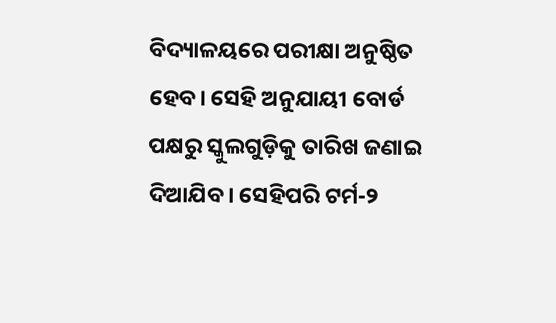ବିଦ୍ୟାଳୟରେ ପରୀକ୍ଷା ଅନୁଷ୍ଠିତ ହେବ। ସେହି ଅନୁଯାୟୀ ବୋର୍ଡ ପକ୍ଷରୁ ସ୍କୁଲଗୁଡ଼ିକୁ ତାରିଖ ଜଣାଇ ଦିଆଯିବ। ସେହିପରି ଟର୍ମ-୨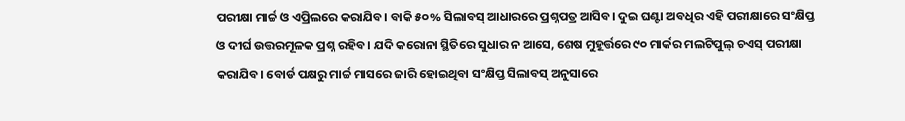ପରୀକ୍ଷା ମାର୍ଚ୍ଚ ଓ ଏପ୍ରିଲରେ କରାଯିବ। ବାକି ୫୦% ସିଲାବସ୍ ଆଧାରରେ ପ୍ରଶ୍ନପତ୍ର ଆସିବ। ଦୁଇ ଘଣ୍ଟା ଅବଧିର ଏହି ପରୀକ୍ଷାରେ ସଂକ୍ଷିପ୍ତ ଓ ଦୀର୍ଘ ଉତ୍ତରମୂଳକ ପ୍ରଶ୍ନ ରହିବ। ଯଦି କରୋନା ସ୍ଥିତିରେ ସୁଧାର ନ ଆସେ, ଶେଷ ମୁହୂର୍ତ୍ତରେ ୯୦ ମାର୍କର ମଲଟିପୁଲ୍ ଚଏସ୍ ପରୀକ୍ଷା କରାଯିବ। ବୋର୍ଡ ପକ୍ଷରୁ ମାର୍ଚ୍ଚ ମାସରେ ଜାରି ହୋଇଥିବା ସଂକ୍ଷିପ୍ତ ସିଲାବସ୍ ଅନୁସାରେ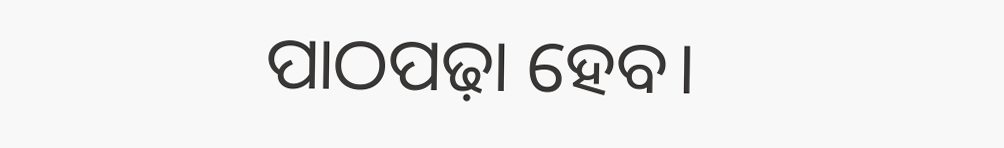ପାଠପଢ଼ା ହେବ।